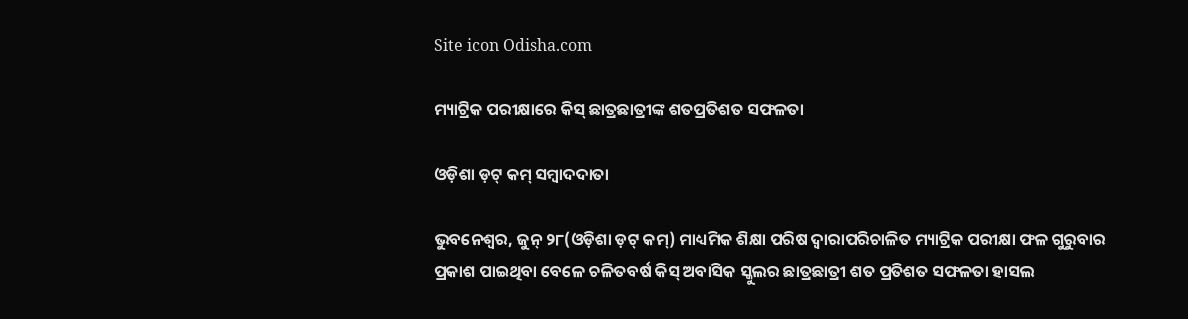Site icon Odisha.com

ମ୍ୟାଟ୍ରିକ ପରୀକ୍ଷାରେ କିସ୍ ଛାତ୍ରଛାତ୍ରୀଙ୍କ ଶତପ୍ରତିଶତ ସଫଳତା

ଓଡ଼ିଶା ଡ଼ଟ୍ କମ୍ ସମ୍ବାଦଦାତା

ଭୁବନେଶ୍ୱର, ଜୁନ୍ ୨୮(ଓଡ଼ିଶା ଡ଼ଟ୍ କମ୍) ମାଧ୍ୟମିକ ଶିକ୍ଷା ପରିଷ ଦ୍ୱାରାପରିଚାଳିତ ମ୍ୟାଟ୍ରିକ ପରୀକ୍ଷା ଫଳ ଗୁରୁବାର ପ୍ରକାଶ ପାଇଥିବା ବେଳେ ଚଳିତବର୍ଷ କିସ୍ ଅବାସିକ ସ୍କୁଲର ଛାତ୍ରଛାତ୍ରୀ ଶତ ପ୍ରତିଶତ ସଫଳତା ହାସଲ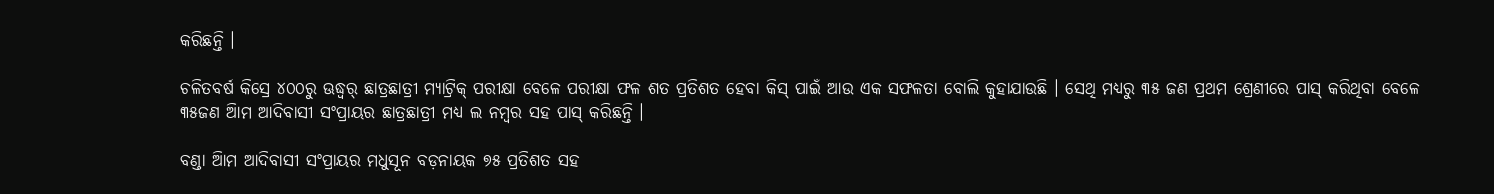କରିଛନ୍ତି ।

ଚଳିତବର୍ଷ କିସ୍ରେ ୪୦୦ରୁ ଊଦ୍ଧ୍ୱର୍ ଛାତ୍ରଛାତ୍ରୀ ମ୍ୟାଟ୍ରିକ୍ ପରୀକ୍ଷା ବେଳେ ପରୀକ୍ଷା ଫଳ ଶତ ପ୍ରତିଶତ ହେବା କିସ୍ ପାଇଁ ଆଉ ଏକ ସଫଳତା ବୋଲି କୁହାଯାଉଛି । ସେଥି ମଧ୍ୟରୁ ୩୫ ଜଣ ପ୍ରଥମ ଶ୍ରେଣୀରେ ପାସ୍ କରିଥିବା ବେଳେ ୩୫ଜଣ ଆିମ ଆଦିବାସୀ ସଂପ୍ରାୟର ଛାତ୍ରଛାତ୍ରୀ ମଧ୍ୟ ଲ ନମ୍ବର ସହ ପାସ୍ କରିଛନ୍ତି ।

ବଣ୍ଡା ଆିମ ଆଦିବାସୀ ସଂପ୍ରାୟର ମଧୁସୂନ ବଡ଼ନାୟକ ୭୫ ପ୍ରତିଶତ ସହ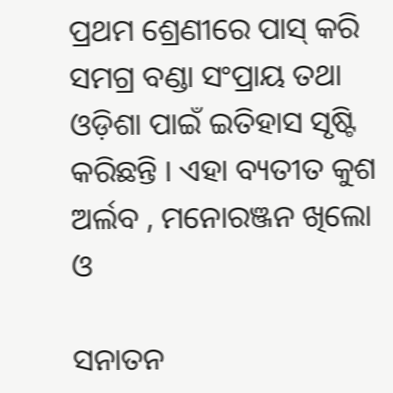ପ୍ରଥମ ଶ୍ରେଣୀରେ ପାସ୍ କରି ସମଗ୍ର ବଣ୍ଡା ସଂପ୍ରାୟ ତଥା ଓଡ଼ିଶା ପାଇଁ ଇତିହାସ ସୃଷ୍ଟି କରିଛନ୍ତି । ଏହା ବ୍ୟତୀତ କୁଶ ଅର୍ଲବ , ମନୋରଞ୍ଜନ ଖିଲୋ ଓ

ସନାତନ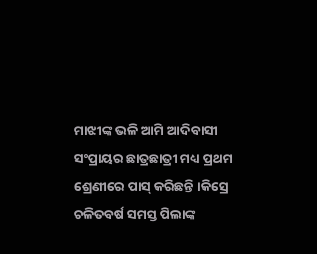ମାଝୀଙ୍କ ଭଳି ଆିମ ଆଦିବାସୀ ସଂପ୍ରାୟର ଛାତ୍ରଛାତ୍ରୀ ମଧ୍ୟ ପ୍ରଥମ ଶ୍ରେଣୀରେ ପାସ୍ କରିଛନ୍ତି ।କିସ୍ରେ ଚଳିତବର୍ଷ ସମସ୍ତ ପିଲାଙ୍କ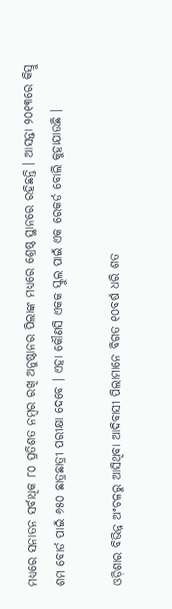ମଧ୍ୟରେ ସନାତନ ସର୍ବାଧିକ ୮୦ ପ୍ରତିଶତ ନମ୍ବର ରଖି ଅନୁଷ୍ଠାନର ପିଲାଙ୍କ ମଧ୍ୟରେ ଶ୍ରେଷ୍ଠ ସ୍ଥାନରେ ରହିଛନ୍ତି । ଆସନ୍ତା ୨୦୧୩ରେ କିସ୍ରୁ ଶମ ବୋର୍ଡ ପାଇଁ ୬୫୦ ଛାତ୍ରଛାତ୍ରୀ ପରୀକ୍ଷା ଦେବେ । ଏହା କୌଣସି ଏକକ ସ୍କୁଲ ପାଇଁ ଏକ ରେକର୍ଡ ବୋଲି କୁହାଯାଉଛି ।

ଓଡ଼ିଶାର ବିଭିନ୍ନ ଅଂଚଳରୁ ଆସିଥିବା ଆଦିବାସୀ ପିଲାମାନେ ବିଗତ ୧୦ବର୍ଷ ଧରି ଶତ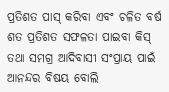ପ୍ରତିଶତ ପାସ୍ କରିବା ଏବଂ ଚଳିତ ବର୍ଷ ଶତ ପ୍ରତିଶତ ସଫଳତା ପାଇବା କିସ୍ ତଥା ସମଗ୍ର ଆଦିବାସୀ ସଂପ୍ରାୟ ପାଇଁ ଆନନ୍ଦର ବିଷୟ ବୋଲି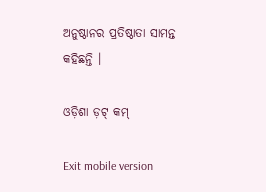ଅନୁଷ୍ଠାନର ପ୍ରତିଷ୍ଠାତା ସାମନ୍ତ କହିଛନ୍ତି ।

ଓଡ଼ିଶା ଡ଼ଟ୍ କମ୍

Exit mobile version